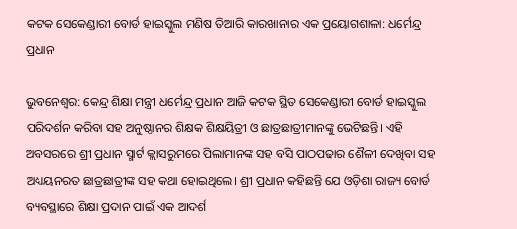କଟକ ସେକେଣ୍ଡାରୀ ବୋର୍ଡ ହାଇସ୍କୁଲ ମଣିଷ ତିଆରି କାରଖାନାର ଏକ ପ୍ରୟୋଗଶାଳା: ଧର୍ମେନ୍ଦ୍ର ପ୍ରଧାନ

ଭୁବନେଶ୍ବର: କେନ୍ଦ୍ର ଶିକ୍ଷା ମନ୍ତ୍ରୀ ଧର୍ମେନ୍ଦ୍ର ପ୍ରଧାନ ଆଜି କଟକ ସ୍ଥିତ ସେକେଣ୍ଡାରୀ ବୋର୍ଡ ହାଇସ୍କୁଲ ପରିଦର୍ଶନ କରିବା ସହ ଅନୁଷ୍ଠାନର ଶିକ୍ଷକ ଶିକ୍ଷୟିତ୍ରୀ ଓ ଛାତ୍ରଛାତ୍ରୀମାନଙ୍କୁ ଭେଟିଛନ୍ତି। ଏହି ଅବସରରେ ଶ୍ରୀ ପ୍ରଧାନ ସ୍ମାର୍ଟ କ୍ଲାସରୁମରେ ପିଲାମାନଙ୍କ ସହ ବସି ପାଠପଢାର ଶୈଳୀ ଦେଖିବା ସହ ଅଧ୍ୟୟନରତ ଛାତ୍ରଛାତ୍ରୀଙ୍କ ସହ କଥା ହୋଇଥିଲେ। ଶ୍ରୀ ପ୍ରଧାନ କହିଛନ୍ତି ଯେ ଓଡ଼ିଶା ରାଜ୍ୟ ବୋର୍ଡ ବ୍ୟବସ୍ଥାରେ ଶିକ୍ଷା ପ୍ରଦାନ ପାଇଁ ଏକ ଆଦର୍ଶ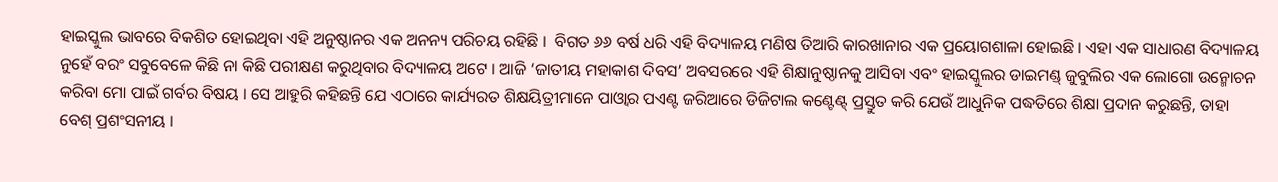ହାଇସ୍କୁଲ ଭାବରେ ବିକଶିତ ହୋଇଥିବା ଏହି ଅନୁଷ୍ଠାନର ଏକ ଅନନ୍ୟ ପରିଚୟ ରହିଛି ।  ବିଗତ ୬୬ ବର୍ଷ ଧରି ଏହି ବିଦ୍ୟାଳୟ ମଣିଷ ତିଆରି କାରଖାନାର ଏକ ପ୍ରୟୋଗଶାଳା ହୋଇଛି । ଏହା ଏକ ସାଧାରଣ ବିଦ୍ୟାଳୟ ନୁହେଁ ବରଂ ସବୁବେଳେ କିଛି ନା କିଛି ପରୀକ୍ଷଣ କରୁଥିବାର ବିଦ୍ୟାଳୟ ଅଟେ । ଆଜି ‘ଜାତୀୟ ମହାକାଶ ଦିବସ’ ଅବସରରେ ଏହି ଶିକ୍ଷାନୁଷ୍ଠାନକୁ ଆସିବା ଏବଂ ହାଇସ୍କୁଲର ଡାଇମଣ୍ଡ୍ ଜୁବୁଲିର ଏକ ଲୋଗୋ ଉନ୍ମୋଚନ କରିବା ମୋ ପାଇଁ ଗର୍ବର ବିଷୟ । ସେ ଆହୁରି କହିଛନ୍ତି ଯେ ଏଠାରେ କାର୍ଯ୍ୟରତ ଶିକ୍ଷୟିତ୍ରୀମାନେ ପାଓ୍ୱାର ପଏଣ୍ଟ ଜରିଆରେ ଡିଜିଟାଲ କଣ୍ଟେଣ୍ଟ୍ ପ୍ରସ୍ତୁତ କରି ଯେଉଁ ଆଧୁନିକ ପଦ୍ଧତିରେ ଶିକ୍ଷା ପ୍ରଦାନ କରୁଛନ୍ତି, ତାହା ବେଶ୍ ପ୍ରଶଂସନୀୟ ।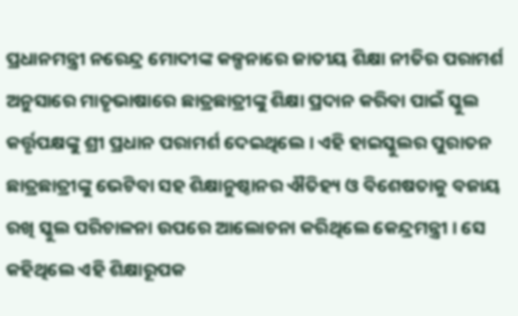ପ୍ରଧାନମନ୍ତ୍ରୀ ନରେନ୍ଦ୍ର ମୋଦୀଙ୍କ କଳ୍ପନାରେ ଜାତୀୟ ଶିକ୍ଷା ନୀତିର ପରାମର୍ଶ ଅନୁସାରେ ମାତୃଭାଷାରେ ଛାତ୍ରଛାତ୍ରୀଙ୍କୁ ଶିକ୍ଷା ପ୍ରଦାନ କରିବା ପାଇଁ ସ୍କୁଲ କର୍ତ୍ତୃପକ୍ଷଙ୍କୁ ଶ୍ରୀ ପ୍ରଧାନ ପରାମର୍ଶ ଦେଇଥିଲେ । ଏହି ହାଇସ୍କୁଲର ପୁରାତନ ଛାତ୍ରଛାତ୍ରୀଙ୍କୁ ଭେଟିବା ସହ ଶିକ୍ଷାନୁଷ୍ଠାନର ଐତିହ୍ୟ ଓ ବିଶେଷତାକୁ ବଜାୟ ରଖି ସ୍କୁଲ ପରିଚାଳନା ଉପରେ ଆଲୋଚନା କରିଥିଲେ କେନ୍ଦ୍ରମନ୍ତ୍ରୀ । ସେ କହିଥିଲେ ଏହି ଶିକ୍ଷାରୂପକ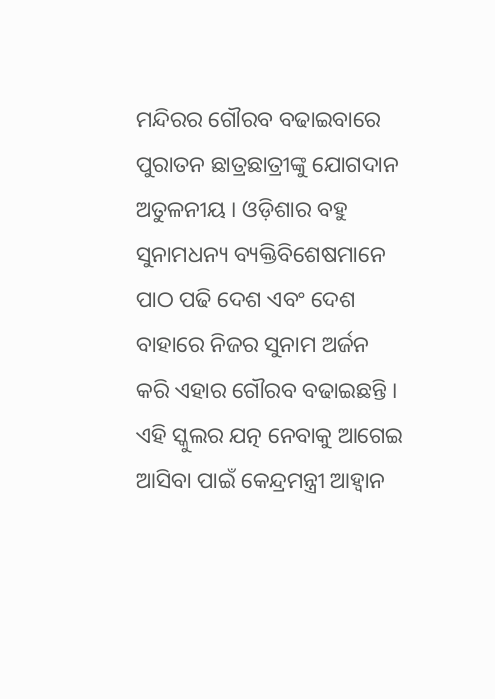ମନ୍ଦିରର ଗୌରବ ବଢାଇବାରେ ପୁରାତନ ଛାତ୍ରଛାତ୍ରୀଙ୍କୁ ଯୋଗଦାନ ଅତୁଳନୀୟ । ଓଡ଼ିଶାର ବହୁ ସୁନାମଧନ୍ୟ ବ୍ୟକ୍ତିବିଶେଷମାନେ ପାଠ ପଢି ଦେଶ ଏବଂ ଦେଶ ବାହାରେ ନିଜର ସୁନାମ ଅର୍ଜନ କରି ଏହାର ଗୌରବ ବଢାଇଛନ୍ତି । ଏହି ସ୍କୁଲର ଯତ୍ନ ନେବାକୁ ଆଗେଇ ଆସିବା ପାଇଁ କେନ୍ଦ୍ରମନ୍ତ୍ରୀ ଆହ୍ୱାନ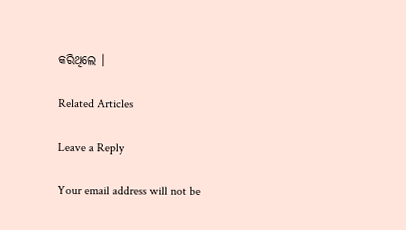କରିଥିଲେ ।

Related Articles

Leave a Reply

Your email address will not be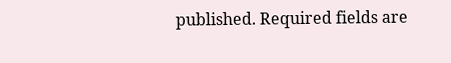published. Required fields are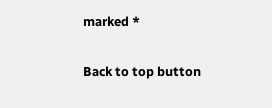marked *

Back to top button